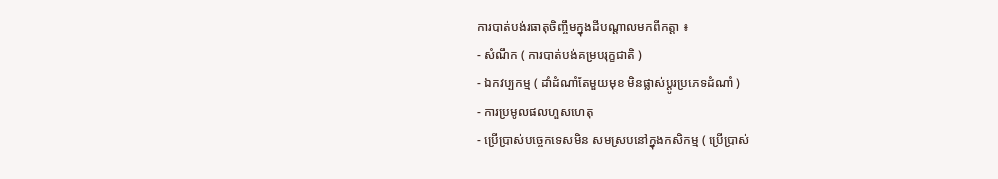ការបាត់បង់រធាតុចិញ្ចឹមក្នុងដីបណ្តាលមកពីកត្តា ៖
- សំណឹក ( ការបាត់បង់គម្របរុក្ខជាតិ )
- ឯកវប្បកម្ម ( ដាំដំណាំតែមួយមុខ មិនផ្លាស់ប្តូរប្រភេទដំណាំ )
- ការប្រមូលផលហួសហេតុ
- ប្រើប្រាស់បច្ចេកទេសមិន សមស្របនៅក្នុងកសិកម្ម ( ប្រើប្រាស់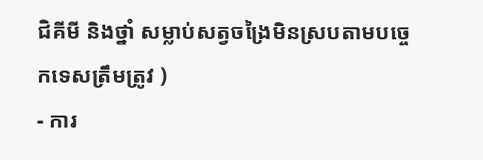ជិគីមី និងថ្នាំ សម្លាប់សត្វចង្រៃមិនស្របតាមបច្ចេកទេសត្រឹមត្រូវ )
- ការ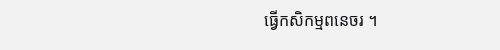ធ្វើកសិកម្មពនេចរ ។